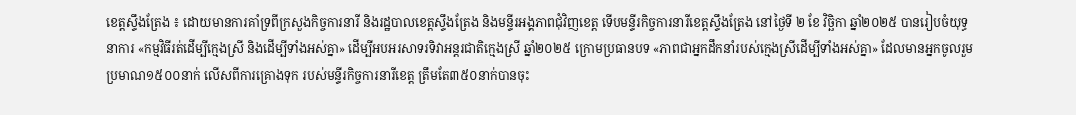ខេត្តស្ទឹងត្រែង ៖ ដោយមានការគាំទ្រពីក្រសួងកិច្ចការនារី និងរដ្ឋបាលខេត្តស្ទឹងត្រែង និងមន្ទីរអង្គភាពជុំវិញខេត្ត ទើបមន្ទីរកិច្ចការនារីខេត្តស្ទឹងត្រែង នៅថ្ងៃទី ២ ខែ វិច្ឆិកា ឆ្នាំ២០២៥ បានរៀបចំយុទ្ធនាការ «កម្មវិធីរត់ដើម្បីក្មេងស្រី និងដើម្បីទាំងអស់គ្នា» ដើម្បីអបអរសាទរទិវាអន្តរជាតិក្មេងស្រី ឆ្នាំ២០២៥ ក្រោមប្រធានបទ «ភាពជាអ្នកដឹកនាំរបស់ក្មេងស្រីដើម្បីទាំងអស់គ្នា» ដែលមានអ្នកចូលរួមប្រមាណ១៥០០នាក់ លើសពីការគ្រោងទុក របស់មន្ទីរកិច្ចការនារីខេត្ត ត្រឹមតែ៣៥០នាក់បានចុះ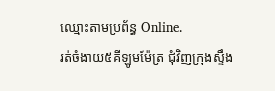ឈ្មោះតាមប្រព័ន្ធ Online.
រត់ចំងាយ៥គីឡូមម៉ែត្រ ជុំវិញក្រុងស្ទឹង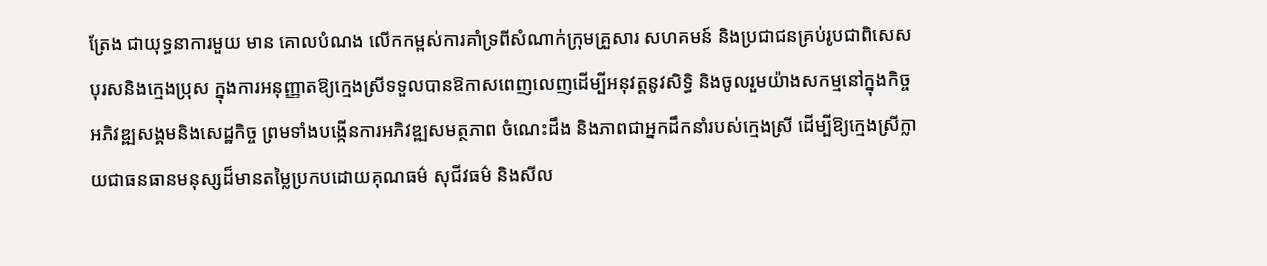ត្រែង ជាយុទ្ធនាការមួយ មាន គោលបំណង លើកកម្ពស់ការគាំទ្រពីសំណាក់ក្រុមគ្រួសារ សហគមន៍ និងប្រជាជនគ្រប់រូបជាពិសេសបុរសនិងក្មេងប្រុស ក្នុងការអនុញ្ញាតឱ្យក្មេងស្រីទទួលបានឱកាសពេញលេញដើម្បីអនុវត្តនូវសិទ្ធិ និងចូលរួមយ៉ាងសកម្មនៅក្នុងកិច្ចអភិវឌ្ឍសង្គមនិងសេដ្ឋកិច្ច ព្រមទាំងបង្កើនការអភិវឌ្ឍសមត្ថភាព ចំណេះដឹង និងភាពជាអ្នកដឹកនាំរបស់ក្មេងស្រី ដើម្បីឱ្យក្មេងស្រីក្លាយជាធនធានមនុស្សដ៏មានតម្លៃប្រកបដោយគុណធម៌ សុជីវធម៌ និងសីល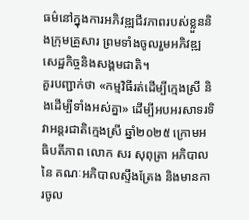ធម៌នៅក្នុងការអភិវឌ្ឍជីវភាពរបស់ខ្លួននិងក្រុមគ្រួសារ ព្រមទាំងចូលរួមអភិវឌ្ឍសេដ្ឋកិច្ចនិងសង្គមជាតិ។
គួរបញ្ជាក់ថា «កម្មវិធីរត់ដើម្បីក្មេងស្រី និងដើម្បីទាំងអស់គ្នា» ដើម្បីអបអរសាទរទិវាអន្តរជាតិក្មេងស្រី ឆ្នាំ២០២៥ ក្រោមអធិបតីភាព លោក សរ សុពុត្រា អភិបាល នៃ គណៈអភិបាលស្ទឹងត្រែង និងមានការចូល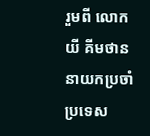រួមពី លោក យី គីមថាន នាយកប្រចាំប្រទេស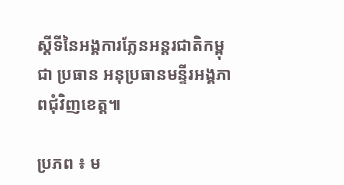ស្តីទីនៃអង្គការភ្លែនអន្តរជាតិកម្ពុជា ប្រធាន អនុប្រធានមន្ទីរអង្គភាពជុំវិញខេត្ត៕

ប្រភព ៖ ម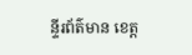ន្ទីរព័ត៌មាន ខេត្ត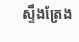ស្ទឹងត្រែង